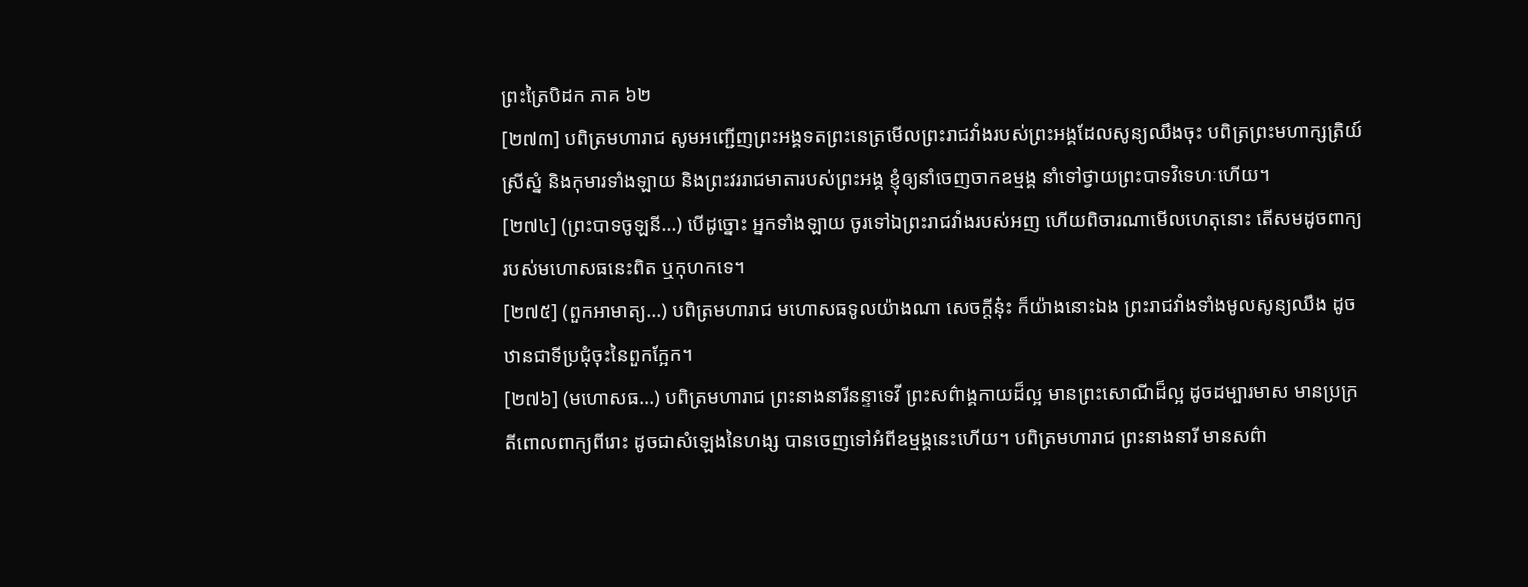ព្រះត្រៃបិដក ភាគ ៦២
[២៧៣] បពិត្រមហារាជ សូមអញ្ជើញព្រះអង្គទតព្រះនេត្រមើលព្រះរាជវាំងរបស់ព្រះអង្គដែលសូន្យឈឹងចុះ បពិត្រព្រះមហាក្សត្រិយ៍ ស្រីស្នំ និងកុមារទាំងឡាយ និងព្រះវររាជមាតារបស់ព្រះអង្គ ខ្ញុំឲ្យនាំចេញចាកឧម្មង្គ នាំទៅថ្វាយព្រះបាទវិទេហៈហើយ។
[២៧៤] (ព្រះបាទចូឡនី...) បើដូច្នោះ អ្នកទាំងឡាយ ចូរទៅឯព្រះរាជវាំងរបស់អញ ហើយពិចារណាមើលហេតុនោះ តើសមដូចពាក្យរបស់មហោសធនេះពិត ឬកុហកទេ។
[២៧៥] (ពួកអាមាត្យ...) បពិត្រមហារាជ មហោសធទូលយ៉ាងណា សេចក្តីនុ៎ះ ក៏យ៉ាងនោះឯង ព្រះរាជវាំងទាំងមូលសូន្យឈឹង ដូចឋានជាទីប្រជុំចុះនៃពួកក្អែក។
[២៧៦] (មហោសធ...) បពិត្រមហារាជ ព្រះនាងនារីនន្ទាទេវី ព្រះសព៌ាង្គកាយដ៏ល្អ មានព្រះសោណីដ៏ល្អ ដូចដម្បារមាស មានប្រក្រតីពោលពាក្យពីរោះ ដូចជាសំឡេងនៃហង្ស បានចេញទៅអំពីឧម្មង្គនេះហើយ។ បពិត្រមហារាជ ព្រះនាងនារី មានសព៌ា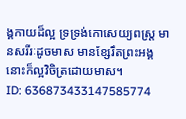ង្គកាយដ៏ល្អ ទ្រទ្រង់កោសេយ្យពស្រ្ត មានសរីរៈដូចមាស មានខ្សែរឹតព្រះអង្គនោះក៏ល្អវិចិត្រដោយមាស។
ID: 636873433147585774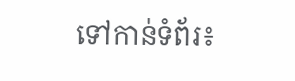ទៅកាន់ទំព័រ៖